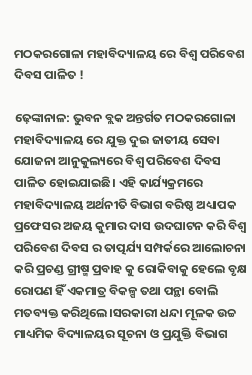ମଠକରଗୋଳା ମହାବିଦ୍ୟାଳୟ ରେ ବିଶ୍ଵ ପରିବେଶ ଦିବସ ପାଳିତ !

ଢ଼େଙ୍କାନାଳ: ଭୁବନ ବ୍ଲକ ଅନ୍ତର୍ଗତ ମଠକରଗୋଳା ମହାବିଦ୍ୟାଳୟ ରେ ଯୁକ୍ତ ଦୁଇ ଜାତୀୟ ସେବା ଯୋଜନା ଆନୁକୁଲ୍ୟରେ ବିଶ୍ଵ ପରିବେଶ ଦିବସ ପାଳିତ ହୋଇଯାଇଛି। ଏହି କାର୍ଯ୍ୟକ୍ରମରେ ମହାବିଦ୍ୟାଳୟ ଅର୍ଥନୀତି ବିଭାଗ ବରିଷ୍ଠ ଅଧ୍ୟାପକ ପ୍ରଫେସର ଅଜୟ କୁମାର ଦାସ ଉଦଘାଟନ କରି ବିଶ୍ଵ ପରିବେଶ ଦିବସ ର ତାତ୍ପର୍ଯ୍ୟ ସମ୍ପର୍କରେ ଆଲୋଚନା କରି ପ୍ରଚଣ୍ଡ ଗ୍ରୀଷ୍ମ ପ୍ରବାହ କୁ ରୋକିବାକୁ ହେଲେ ବୃକ୍ଷ ରୋପଣ ହିଁ ଏକମାତ୍ର ବିକଳ୍ପ ତଥା ପନ୍ଥା ବୋଲି ମତବ୍ୟକ୍ତ କରିଥିଲେ।ସରକାରୀ ଧନ୍ଦା ମୂଳକ ଉଚ୍ଚ ମାଧ୍ୟମିକ ବିଦ୍ୟାଳୟର ସୂଚନା ଓ ପ୍ରଯୁକ୍ତି ବିଭାଗ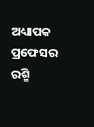ଅଧ୍ୟାପକ ପ୍ରଫେସର ରଶ୍ମି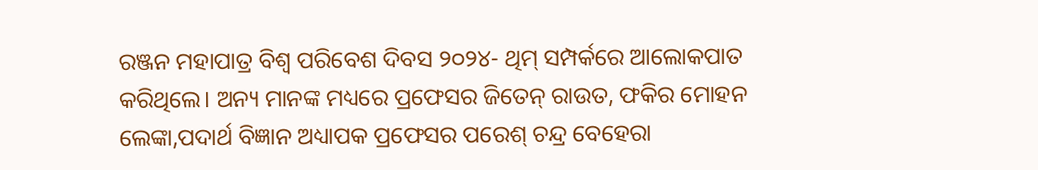ରଞ୍ଜନ ମହାପାତ୍ର ବିଶ୍ଵ ପରିବେଶ ଦିବସ ୨୦୨୪- ଥିମ୍ ସମ୍ପର୍କରେ ଆଲୋକପାତ କରିଥିଲେ। ଅନ୍ୟ ମାନଙ୍କ ମଧ୍ୟରେ ପ୍ରଫେସର ଜିତେନ୍ ରାଉତ, ଫକିର ମୋହନ ଲେଙ୍କା,ପଦାର୍ଥ ବିଜ୍ଞାନ ଅଧ୍ୟାପକ ପ୍ରଫେସର ପରେଶ୍ ଚନ୍ଦ୍ର ବେହେରା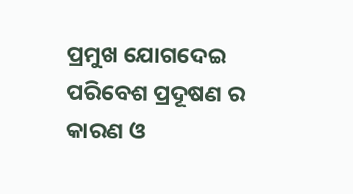ପ୍ରମୁଖ ଯୋଗଦେଇ ପରିବେଶ ପ୍ରଦୂଷଣ ର କାରଣ ଓ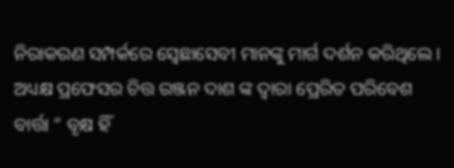ନିରାକରଣ ସମ୍ପର୍କରେ ସ୍ବେଛାସେବୀ ମାନଙ୍କୁ ମାର୍ଗ ଦର୍ଶନ କରିଥିଲେ । ଅଧ୍ୟକ୍ଷ ପ୍ରଫେସର ଚିତ୍ତ ରଞ୍ଜନ ଦାଶ ଙ୍କ ଦ୍ଵାରା ପ୍ରେରିତ ପରିବେଶ ବାର୍ତ୍ତା ” ବୃକ୍ଷ ହିଁ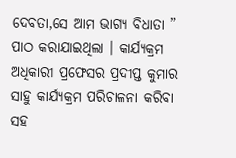ଦେବତା,ସେ ଆମ ଭାଗ୍ୟ ବିଧାତା ” ପାଠ କରାଯାଇଥିଲା । କାର୍ଯ୍ୟକ୍ରମ ଅଧିକାରୀ ପ୍ରଫେସର ପ୍ରଦୀପ୍ତ କୁମାର ସାହୁ କାର୍ଯ୍ୟକ୍ରମ ପରିଚାଳନା କରିବା ସହ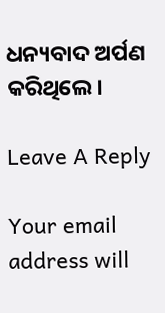ଧନ୍ୟବାଦ ଅର୍ପଣ କରିଥିଲେ।

Leave A Reply

Your email address will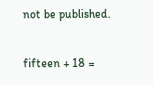not be published.

fifteen + 18 =